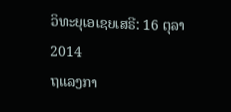ວິທະຍຸເອເຊຍເສຣີ: 16 ຕຸລາ 2014
ຖແລງກາ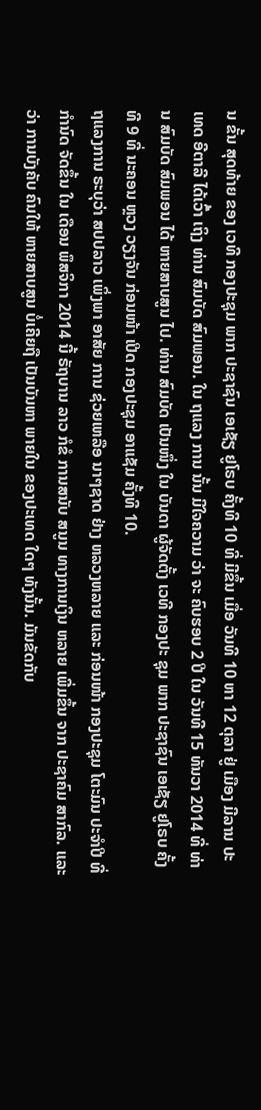ນ ຂັ້ນ ສຸດທ້າຍ ຂອງ ເວທີ ກອງປະຊຸມ ພາກ ປະຊາຊົນ ເອເຊັຽ ຢູໂຣບ ຄັ້ງທີ 10 ທີ່ ມີຂຶ້ນ ເມື່ອ ວັນທີ 10 ຫາ 12 ຕຸລາ ຢູ່ ເມືອງ ມີລານ ປະເທດ ອີຕາລີ ໄດ້ເວົ້າ ເຖິງ ທ່ານ ສົມບັດ ສົມພອນ. ໃນ ຖແລງ ການ ນັ້ນ ມີໃຈຄວາມ ວ່າ ຈະ ຄົບຮອບ 2 ປີ ໃນ ວັນທີ 15 ທັນວາ 2014 ທີ່ ທ່ານ ສົມບັດ ສົມພອນ ໄດ້ ຫາຍສາບສູນ ໄປ. ທ່ານ ສົມບັດ ເປັນໜຶ່ງ ໃນ ບັນດາ ຜູ້ຈັດຕັ້ງ ເວທີ ກອງປະ ຊຸມ ພາກ ປະຊາຊົນ ເອເຊັຽ ຢູໂຣບ ຄັ້ງ ທີ 9 ທີ່ ນະຄອນ ຫຼວງ ວຽງຈັນ ກ່ອນໜ້າ ເປີດ ກອງປະຊຸມ ອາແຊັມ ຄັ້ງທີ 10.
ຖແລງການ ຣະບຸວ່າ ສປປລາວ ເພິ່ງພາ ອາສັຍ ການ ຊ່ວຍເຫລືອ ນາໆຊາດ ຢ່າງ ຫລວງຫລາຍ ແລະ ກ່ອນໜ້າ ກອງປະຊຸມ ໂຕະມົນ ປະຈຳປີ ທີ່ ກຳນົດ ຈັດຂຶ້ນ ໃນ ເດືອນ ພຶສຈິກາ 2014 ນີ້ ຣັຖບານ ລາວ ກໍຂໍ ການສນັບ ສນູນ ທາງການເງິນ ຫລາຍ ເພີ່ມຂຶ້ນ ຈາກ ປະຊາຄົມ ສາກົລ. ແລະວ່າ ການບັງຄັບ ຄົນໃຫ້ ຫາຍສາບສູນ ບໍ່ເຄີຍຖື ເປັນບັນຫາ ພາຍໃນ ຂອງປະເທດ ໃດໆ ທັງນັ້ນ. ມັນຂັດກັບ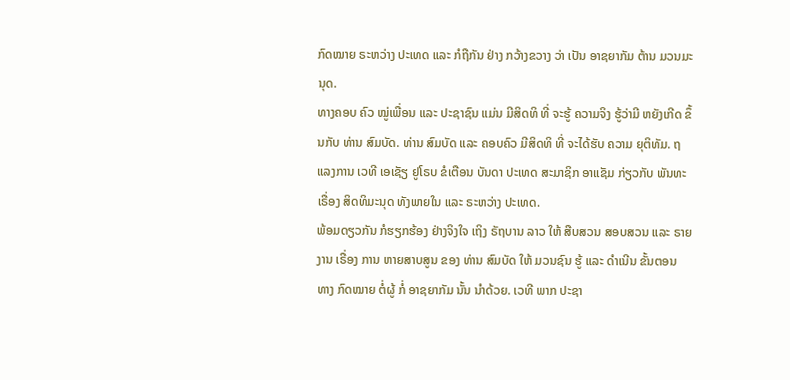ກົດໝາຍ ຣະຫວ່າງ ປະເທດ ແລະ ກໍຖືກັນ ຢ່າງ ກວ້າງຂວາງ ວ່າ ເປັນ ອາຊຍາກັມ ຕ້ານ ມວນມະນຸດ.
ທາງຄອບ ຄົວ ໝູ່ເພື່ອນ ແລະ ປະຊາຊົນ ແມ່ນ ມີສິດທິ ທີ່ ຈະຮູ້ ຄວາມຈິງ ຮູ້ວ່າມີ ຫຍັງເກີດ ຂຶ້ນກັບ ທ່ານ ສົມບັດ. ທ່ານ ສົມບັດ ແລະ ຄອບຄົວ ມີສິດທິ ທີ່ ຈະໄດ້ຮັບ ຄວາມ ຍຸຕິທັມ. ຖແລງການ ເວທີ ເອເຊັຽ ຢູໂຣບ ຂໍເຕືອນ ບັນດາ ປະເທດ ສະມາຊິກ ອາແຊັມ ກ່ຽວກັບ ພັນທະ ເຣື່ອງ ສິດທິມະນຸດ ທັງພາຍໃນ ແລະ ຣະຫວ່າງ ປະເທດ.
ພ້ອມດຽວກັນ ກໍຮຽກຮ້ອງ ຢ່າງຈິງໃຈ ເຖິງ ຣັຖບານ ລາວ ໃຫ້ ສືບສວນ ສອບສວນ ແລະ ຣາຍງານ ເຣື່ອງ ການ ຫາຍສາບສູນ ຂອງ ທ່ານ ສົມບັດ ໃຫ້ ມວນຊົນ ຮູ້ ແລະ ດຳເນີນ ຂັ້ນຕອນ ທາງ ກົດໝາຍ ຕໍ່ຜູ້ ກໍ່ ອາຊຍາກັມ ນັ້ນ ນຳດ້ວຍ. ເວທີ ພາກ ປະຊາ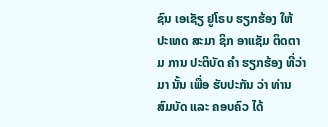ຊົນ ເອເຊັຽ ຢູໂຣບ ຮຽກຮ້ອງ ໃຫ້ ປະເທດ ສະມາ ຊິກ ອາແຊັມ ຕິດຕາມ ການ ປະຕິບັດ ຄຳ ຮຽກຮ້ອງ ທີ່ວ່າມາ ນັ້ນ ເພື່ອ ຮັບປະກັນ ວ່າ ທ່ານ ສົມບັດ ແລະ ຄອບຄົວ ໄດ້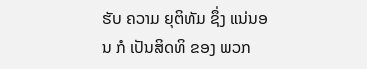ຮັບ ຄວາມ ຍຸຕິທັມ ຊຶ່ງ ແນ່ນອນ ກໍ ເປັນສິດທິ ຂອງ ພວກ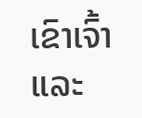ເຂົາເຈົ້າ ແລະ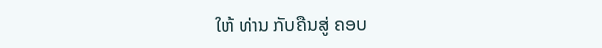ໃຫ້ ທ່ານ ກັບຄືນສູ່ ຄອບ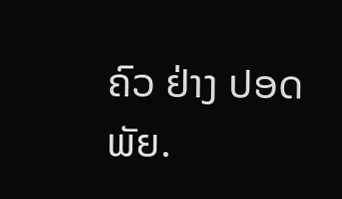ຄົວ ຢ່າງ ປອດພັຍ.